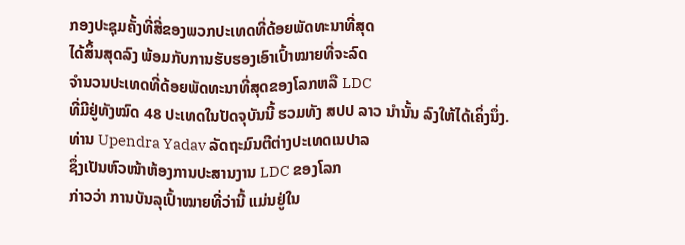ກອງປະຊຸມຄັ້ງທີ່ສີ່ຂອງພວກປະເທດທີ່ດ້ອຍພັດທະນາທີ່ສຸດ
ໄດ້ສິ້ນສຸດລົງ ພ້ອມກັບການຮັບຮອງເອົາເປົ້າໝາຍທີ່ຈະລົດ
ຈໍານວນປະເທດທີ່ດ້ອຍພັດທະນາທີ່ສຸດຂອງໂລກຫລື LDC
ທີ່ມີຢູ່ທັງໝົດ 48 ປະເທດໃນປັດຈຸບັນນີ້ ຮວມທັງ ສປປ ລາວ ນໍານັ້ນ ລົງໃຫ້ໄດ້ເຄິ່ງນຶ່ງ.
ທ່ານ Upendra Yadav ລັດຖະມົນຕີຕ່າງປະເທດເນປາລ
ຊຶ່ງເປັນຫົວໜ້າຫ້ອງການປະສານງານ LDC ຂອງໂລກ
ກ່າວວ່າ ການບັນລຸເປົ້າໝາຍທີ່ວ່ານີ້ ແມ່ນຢູ່ໃນ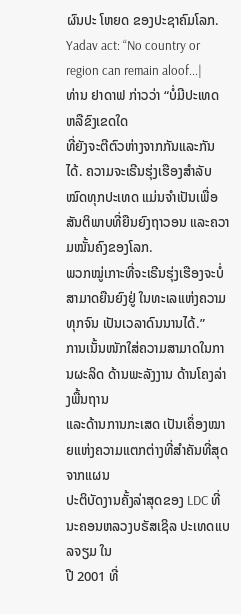ຜົນປະ ໂຫຍດ ຂອງປະຊາຄົມໂລກ.
Yadav act: “No country or region can remain aloof...|
ທ່ານ ຢາດາຟ ກ່າວວ່າ “ບໍ່ມີປະເທດ ຫລືຂົງເຂດໃດ
ທີ່ຍັງຈະຕີຕົວຫ່າງຈາກກັນແລະກັນໄດ້. ຄວາມຈະເຣີນຮຸ່ງເຮືອງສໍາລັບໝົດທຸກປະເທດ ແມ່ນຈໍາເປັນເພື່ອສັນຕິພາບທີ່ຍືນຍົງຖາວອນ ແລະຄວາມໝັ້ນຄົງຂອງໂລກ.
ພວກໝູ່ເກາະທີ່ຈະເຣີນຮຸ່ງເຮືອງຈະບໍ່ສາມາດຍືນຍົງຢູ່ ໃນທະເລແຫ່ງຄວາມ
ທຸກຈົນ ເປັນເວລາດົນນານໄດ້.”
ການເນັ້ນໜັກໃສ່ຄວາມສາມາດໃນການຜະລິດ ດ້ານພະລັງງານ ດ້ານໂຄງລ່າງພື້ນຖານ
ແລະດ້ານການກະເສດ ເປັນເຄຶ່ອງໝາຍແຫ່ງຄວາມແຕກຕ່າງທີ່ສໍາຄັນທີ່ສຸດ ຈາກແຜນ
ປະຕິບັດງານຄັ້ງລ່າສຸດຂອງ LDC ທີ່ ນະຄອນຫລວງບຣັສເຊິລ ປະເທດແບລຈຽມ ໃນ
ປີ 2001 ທີ່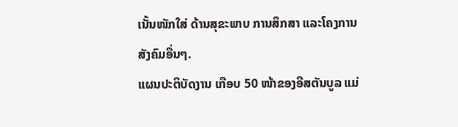ເນັ້ນໜັກໃສ່ ດ້ານສຸຂະພາບ ການສຶກສາ ແລະໂຄງການສັງຄົມອື່ນໆ.
ແຜນປະຕິບັດງານ ເກືອບ 50 ໜ້າຂອງອີສຕັນບູລ ແມ່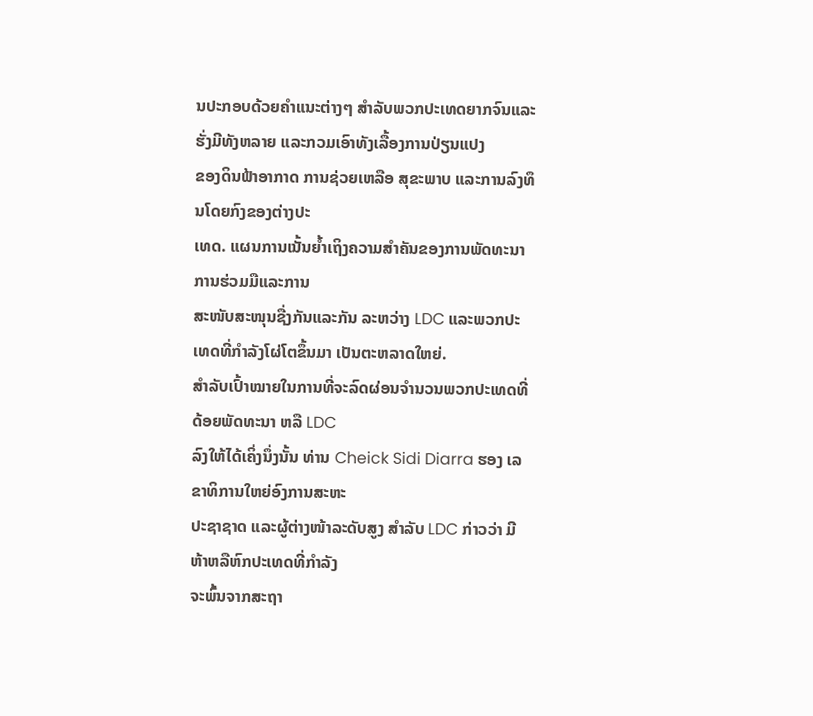ນປະກອບດ້ວຍຄໍາແນະຕ່າງໆ ສໍາລັບພວກປະເທດຍາກຈົນແລະຮັ່ງມີທັງຫລາຍ ແລະກວມເອົາທັງເລື້ອງການປ່ຽນແປງ
ຂອງດິນຟ້າອາກາດ ການຊ່ວຍເຫລືອ ສຸຂະພາບ ແລະການລົງທຶນໂດຍກົງຂອງຕ່າງປະ
ເທດ. ແຜນການເນັ້ນຍໍ້າເຖິງຄວາມສໍາຄັນຂອງການພັດທະນາ ການຮ່ວມມືແລະການ
ສະໜັບສະໜຸນຊື່ງກັນແລະກັນ ລະຫວ່າງ LDC ແລະພວກປະເທດທີ່ກໍາລັງໂຜ່ໂຕຂຶ້ນມາ ເປັນຕະຫລາດໃຫຍ່.
ສໍາລັບເປົ້າໝາຍໃນການທີ່ຈະລົດຜ່ອນຈໍານວນພວກປະເທດທີ່ດ້ອຍພັດທະນາ ຫລື LDC
ລົງໃຫ້ໄດ້ເຄິ່ງນຶ່ງນັ້ນ ທ່ານ Cheick Sidi Diarra ຮອງ ເລຂາທິການໃຫຍ່ອົງການສະຫະ
ປະຊາຊາດ ແລະຜູ້ຕ່າງໜ້າລະດັບສູງ ສໍາລັບ LDC ກ່າວວ່າ ມີຫ້າຫລືຫົກປະເທດທີ່ກໍາລັງ
ຈະພົ້ນຈາກສະຖາ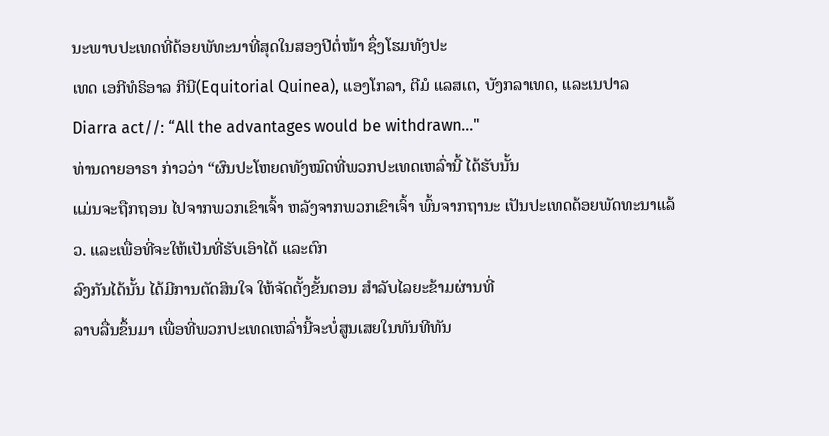ນະພາບປະເທດທີ່ດ້ອຍພັທະນາທີ່ສຸດໃນສອງປີຕໍ່ໜ້າ ຊຶ່ງໂຮມທັງປະ
ເທດ ເອກີທໍຣິອາລ ກີນີ(Equitorial Quinea), ແອງໂກລາ, ຕີມໍ ແລສເຕ, ບັງກລາເທດ, ແລະເນປາລ
Diarra act//: “All the advantages would be withdrawn..."
ທ່ານດາຍອາຣາ ກ່າວວ່າ “ຜົນປະໂຫຍດທັງໝົດທີ່ພວກປະເທດເຫລົ່ານີ້ ໄດ້ຮັບນັ້ນ
ແມ່ນຈະຖືກຖອນ ໄປຈາກພວກເຂົາເຈົ້າ ຫລັງຈາກພວກເຂົາເຈົ້າ ພົ້ນຈາກຖານະ ເປັນປະເທດດ້ອຍພັດທະນາແລ້ວ. ແລະເພື່ອທີ່ຈະໃຫ້ເປັນທີ່ຮັບເອົາໄດ້ ແລະຕົກ
ລົງກັນໄດ້ນັ້ນ ໄດ້ມີການຕັດສິນໃຈ ໃຫ້ຈັດຕັ້ງຂັ້ນຕອນ ສໍາລັບໄລຍະຂ້າມຜ່ານທີ່
ລາບລື່ນຂຶ້ນມາ ເພື່ອທີ່ພວກປະເທດເຫລົ່ານີ້ຈະບໍ່ສູນເສຍໃນທັນທີທັນ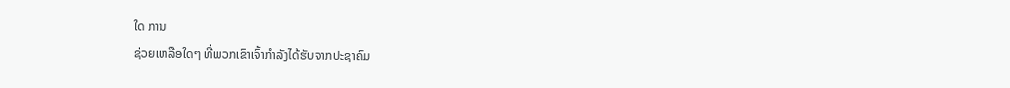ໃດ ການ
ຊ່ວຍເຫລືອໃດໆ ທີ່ພວກເຂົາເຈົ້າກໍາລັງໄດ້ຮັບຈາກປະຊາຄົມ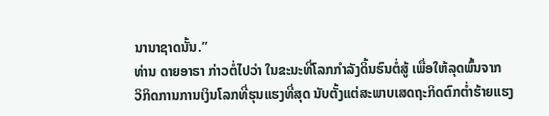ນານາຊາດນັ້ນ.”
ທ່ານ ດາຍອາຣາ ກ່າວຕໍ່ໄປວ່າ ໃນຂະນະທີ່ໂລກກໍາລັງດິ້ນຮົນຕໍ່ສູ້ ເພື່ອໃຫ້ລຸດພົ້ນຈາກ
ວິກິດການການເງິນໂລກທີ່ຮຸນແຮງທີ່ສຸດ ນັບຕັ້ງແຕ່ສະພາບເສດຖະກິດຕົກຕໍ່າຮ້າຍແຮງ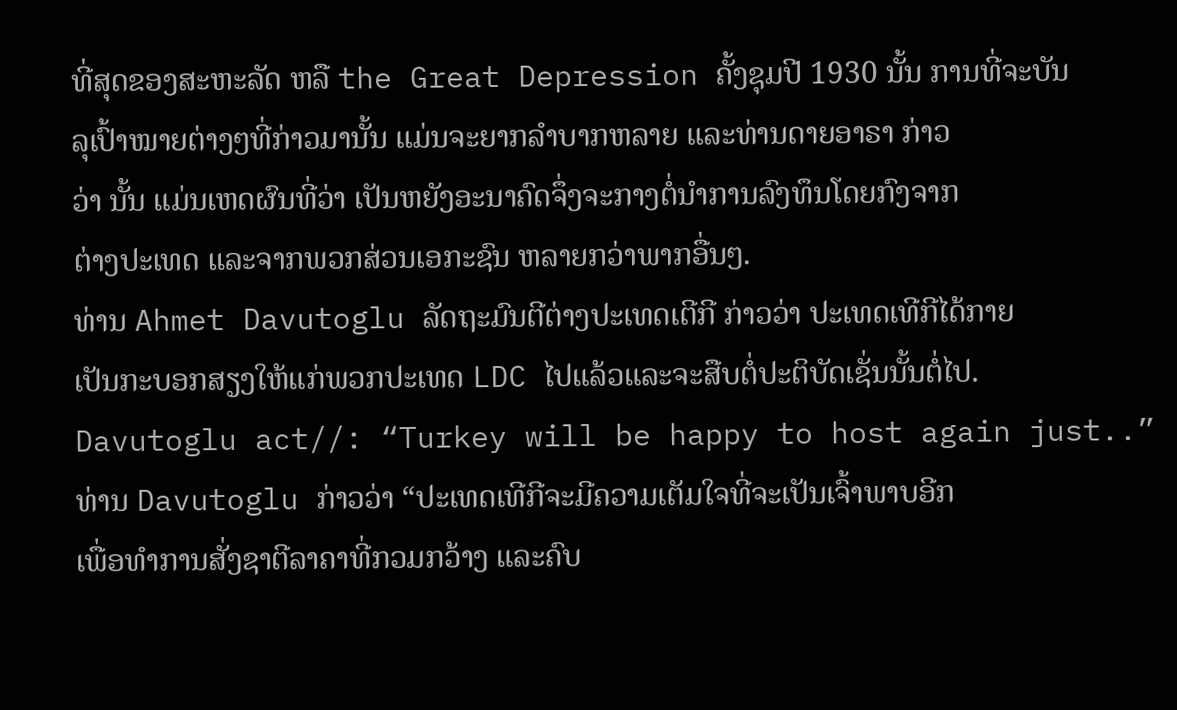ທີ່ສຸດຂອງສະຫະລັດ ຫລື the Great Depression ຄັ້ງຊຸມປີ 1930 ນັ້ນ ການທີ່ຈະບັນ
ລຸເປົ້າໝາຍຕ່າງໆທີ່ກ່າວມານັ້ນ ແມ່ນຈະຍາກລໍາບາກຫລາຍ ແລະທ່ານດາຍອາຣາ ກ່າວ
ວ່າ ນັ້ນ ແມ່ນເຫດຜົນທີ່ວ່າ ເປັນຫຍັງອະນາຄົດຈຶ່ງຈະກາງຕໍ່ນໍາການລົງທຶນໂດຍກົງຈາກ
ຕ່າງປະເທດ ແລະຈາກພວກສ່ວນເອກະຊົນ ຫລາຍກວ່າພາກອື່ນໆ.
ທ່ານ Ahmet Davutoglu ລັດຖະມົນຕີຕ່າງປະເທດເຕີກີ ກ່າວວ່າ ປະເທດເທີກີໄດ້ກາຍ
ເປັນກະບອກສຽງໃຫ້ແກ່ພວກປະເທດ LDC ໄປແລ້ວແລະຈະສືບຕໍ່ປະຕິບັດເຊັ່ນນັ້ນຕໍ່ໄປ.
Davutoglu act//: “Turkey will be happy to host again just..”
ທ່ານ Davutoglu ກ່າວວ່າ “ປະເທດເທີກີຈະມີຄວາມເຕັມໃຈທີ່ຈະເປັນເຈົ້າພາບອີກ
ເພື່ອທໍາການສັ່ງຊາຕີລາຄາທີ່ກວມກວ້າງ ແລະຄົບ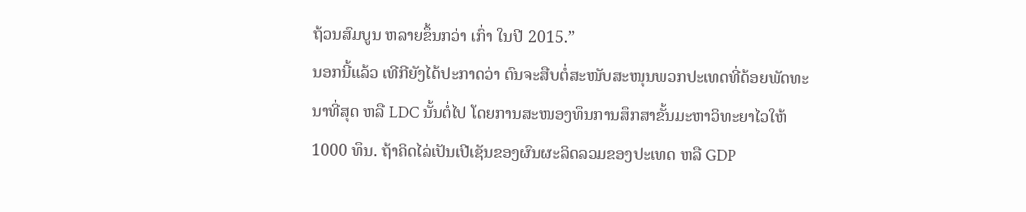ຖ້ວນສົມບູນ ຫລາຍຂຶ້ນກວ່າ ເກົ່າ ໃນປີ 2015.”
ນອກນີ້ແລ້ວ ເທີກີຍັງໄດ້ປະກາດວ່າ ຕົນຈະສືບຕໍ່ສະໜັບສະໜຸນພວກປະເທດທີ່ດ້ອຍພັດທະ
ນາທີ່ສຸດ ຫລື LDC ນັ້ນຕໍ່ໄປ ໂດຍການສະໜອງທຶນການສຶກສາຂັ້ນມະຫາວິທະຍາໄວໃຫ້
1000 ທຶນ. ຖ້າຄິດໄລ່ເປັນເປີເຊັນຂອງຜົນຜະລິດລວມຂອງປະເທດ ຫລື GDP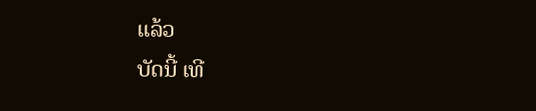ແລ້ວ
ບັດນີ້ ເທີ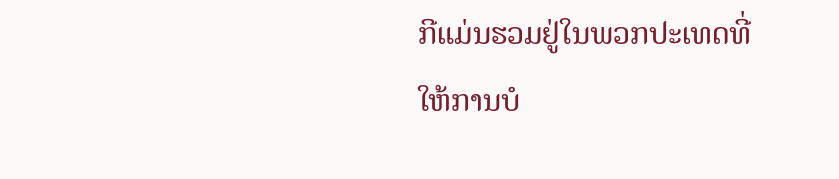ກີແມ່ນຮວມຢູ່ໃນພວກປະເທດທີ່ໃຫ້ການບໍ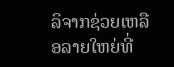ລິຈາກຊ່ວຍເຫລືອລາຍໃຫຍ່ທີ່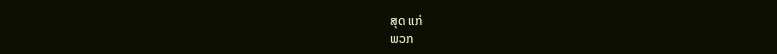ສຸດ ແກ່
ພວກ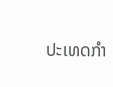ປະເທດກໍາ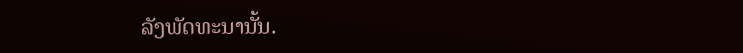ລັງພັດທະນານັ້ນ.